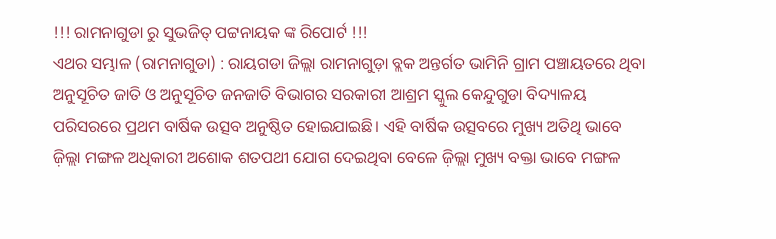!!! ରାମନାଗୁଡା ରୁ ସୁଭଜିତ୍ ପଟ୍ଟନାୟକ ଙ୍କ ରିପୋର୍ଟ !!!
ଏଥର ସମ୍ଭାଳ (ରାମନାଗୁଡା) : ରାୟଗଡା ଜିଲ୍ଲା ରାମନାଗୁଡ଼ା ବ୍ଲକ ଅନ୍ତର୍ଗତ ଭାମିନି ଗ୍ରାମ ପଞ୍ଚାୟତରେ ଥିବା ଅନୁସୂଚିତ ଜାତି ଓ ଅନୁସୂଚିତ ଜନଜାତି ବିଭାଗର ସରକାରୀ ଆଶ୍ରମ ସ୍କୁଲ କେନ୍ଦୁଗୁଡା ବିଦ୍ୟାଳୟ ପରିସରରେ ପ୍ରଥମ ବାର୍ଷିକ ଉତ୍ସବ ଅନୁଷ୍ଠିତ ହୋଇଯାଇଛି। ଏହି ବାର୍ଷିକ ଉତ୍ସବରେ ମୁଖ୍ୟ ଅତିଥି ଭାବେ ଜ଼ିଲ୍ଲା ମଙ୍ଗଳ ଅଧିକାରୀ ଅଶୋକ ଶତପଥୀ ଯୋଗ ଦେଇଥିବା ବେଳେ ଜ଼ିଲ୍ଲା ମୁଖ୍ୟ ବକ୍ତା ଭାବେ ମଙ୍ଗଳ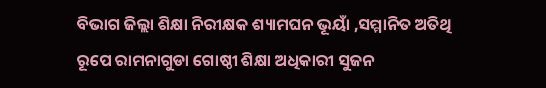ବିଭାଗ ଜିଲ୍ଲା ଶିକ୍ଷା ନିରୀକ୍ଷକ ଶ୍ୟାମଘନ ଭୂୟାଁ ,ସମ୍ମାନିତ ଅତିଥି ରୂପେ ରାମନାଗୁଡା ଗୋଷ୍ଠୀ ଶିକ୍ଷା ଅଧିକାରୀ ସୁଜନ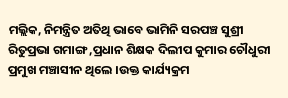ମଲ୍ଲିକ, ନିମନ୍ତ୍ରିତ ଅତିଥି ଭାବେ ଭାମିନି ସରପଞ୍ଚ ସୁଶ୍ରୀ ରିତୁପ୍ରଭା ଗମାଙ୍ଗ ,ପ୍ରଧାନ ଶିକ୍ଷକ ଦିଲୀପ କୁମାର ଚୌଧୁରୀ ପ୍ରମୁଖ ମଞ୍ଚାସୀନ ଥିଲେ ।ଉକ୍ତ କାର୍ଯ୍ୟକ୍ରମ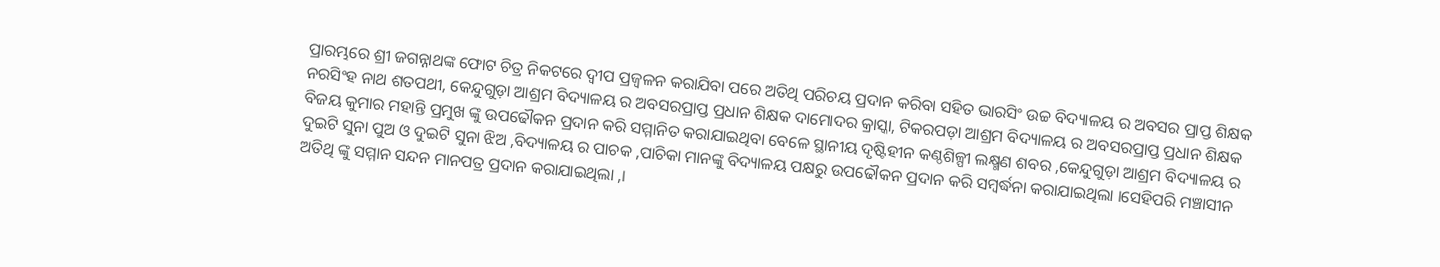ପ୍ରାରମ୍ଭରେ ଶ୍ରୀ ଜଗନ୍ନାଥଙ୍କ ଫୋଟ ଚିତ୍ର ନିକଟରେ ଦ୍ୱୀପ ପ୍ରଜ୍ୱଳନ କରାଯିବା ପରେ ଅତିଥି ପରିଚୟ ପ୍ରଦାନ କରିବା ସହିତ ଭାରସିଂ ଉଚ୍ଚ ବିଦ୍ୟାଳୟ ର ଅବସର ପ୍ରାପ୍ତ ଶିକ୍ଷକ ନରସିଂହ ନାଥ ଶତପଥୀ, କେନ୍ଦୁଗୁଡ଼ା ଆଶ୍ରମ ବିଦ୍ୟାଳୟ ର ଅବସରପ୍ରାପ୍ତ ପ୍ରଧାନ ଶିକ୍ଷକ ଦାମୋଦର କ୍ରାସ୍କା, ଟିକରପଡ଼ା ଆଶ୍ରମ ବିଦ୍ୟାଳୟ ର ଅବସରପ୍ରାପ୍ତ ପ୍ରଧାନ ଶିକ୍ଷକ ବିଜୟ କୁମାର ମହାନ୍ତି ପ୍ରମୁଖ ଙ୍କୁ ଉପଢୌକନ ପ୍ରଦାନ କରି ସମ୍ମାନିତ କରାଯାଇଥିବା ବେଳେ ସ୍ଥାନୀୟ ଦୃଷ୍ଟିହୀନ କଣ୍ଠଶିଳ୍ପୀ ଲକ୍ଷ୍ମଣ ଶବର ,କେନ୍ଦୁଗୁଡ଼ା ଆଶ୍ରମ ବିଦ୍ୟାଳୟ ର ଦୁଇଟି ସୁନା ପୁଅ ଓ ଦୁଇଟି ସୁନା ଝିଅ ,ବିଦ୍ୟାଳୟ ର ପାଚକ ,ପାଚିକା ମାନଙ୍କୁ ବିଦ୍ୟାଳୟ ପକ୍ଷରୁ ଉପଢୌକନ ପ୍ରଦାନ କରି ସମ୍ବର୍ଦ୍ଧନା କରାଯାଇଥିଲା ।ସେହିପରି ମଞ୍ଚାସୀନ ଅତିଥି ଙ୍କୁ ସମ୍ମାନ ସନ୍ଦନ ମାନପତ୍ର ପ୍ରଦାନ କରାଯାଇଥିଲା ,।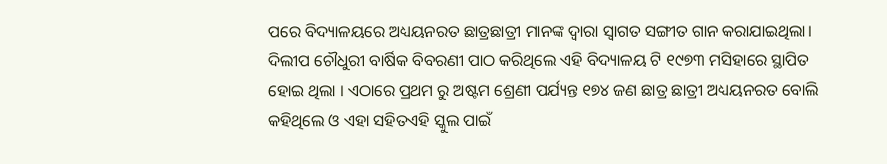ପରେ ବିଦ୍ୟାଳୟରେ ଅଧ୍ୟୟନରତ ଛାତ୍ରଛାତ୍ରୀ ମାନଙ୍କ ଦ୍ଵାରା ସ୍ୱାଗତ ସଙ୍ଗୀତ ଗାନ କରାଯାଇଥିଲା। ଦିଲୀପ ଚୌଧୁରୀ ବାର୍ଷିକ ବିବରଣୀ ପାଠ କରିଥିଲେ ଏହି ବିଦ୍ୟାଳୟ ଟି ୧୯୭୩ ମସିହାରେ ସ୍ଥାପିତ ହୋଇ ଥିଲା । ଏଠାରେ ପ୍ରଥମ ରୁ ଅଷ୍ଟମ ଶ୍ରେଣୀ ପର୍ଯ୍ୟନ୍ତ ୧୭୪ ଜଣ ଛାତ୍ର ଛାତ୍ରୀ ଅଧ୍ୟୟନରତ ବୋଲି କହିଥିଲେ ଓ ଏହା ସହିତଏହି ସ୍କୁଲ ପାଇଁ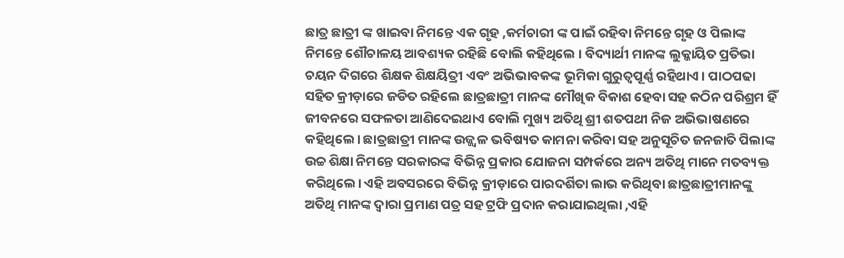ଛାତ୍ର ଛାତ୍ରୀ ଙ୍କ ଖାଇବା ନିମନ୍ତେ ଏକ ଗୃହ ,କର୍ମଚାରୀ ଙ୍କ ପାଇଁ ରହିବା ନିମନ୍ତେ ଗୃହ ଓ ପିଲାଙ୍କ ନିମନ୍ତେ ଶୌଚାଳୟ ଆବଶ୍ୟକ ରହିଛି ବୋଲି କହିଥିଲେ । ବିଦ୍ୟାର୍ଥୀ ମାନଙ୍କ ଲୁକ୍କାୟିତ ପ୍ରତିଭା ଚୟନ ଦିଗରେ ଶିକ୍ଷକ ଶିକ୍ଷୟିତ୍ରୀ ଏବଂ ଅଭିଭାବକଙ୍କ ଭୂମିକା ଗୁରୁତ୍ୱପୂର୍ଣ୍ଣ ରହିଥାଏ। ପାଠପଢା ସହିତ କ୍ରୀଡ଼ାରେ ଜଡିତ ରହିଲେ ଛାତ୍ରଛାତ୍ରୀ ମାନଙ୍କ ମୌଖିକ ବିକାଶ ହେବା ସହ କଠିନ ପରିଶ୍ରମ ହିଁ ଜୀବନରେ ସଫଳତା ଆଣିଦେଇଥାଏ ବୋଲି ମୁଖ୍ୟ ଅତିଥି ଶ୍ରୀ ଶତପଥୀ ନିଜ ଅଭିଭାଷଣରେ କହିଥିଲେ। ଛାତ୍ରଛାତ୍ରୀ ମାନଙ୍କ ଉଜ୍ଜ୍ୱଳ ଭବିଷ୍ୟତ କାମନା କରିବା ସହ ଅନୁସୂଚିତ ଜନଜାତି ପିଲାଙ୍କ ଉଚ୍ଚ ଶିକ୍ଷା ନିମନ୍ତେ ସରକାରଙ୍କ ବିଭିନ୍ନ ପ୍ରକାର ଯୋଜନା ସମ୍ପର୍କରେ ଅନ୍ୟ ଅତିଥି ମାନେ ମତବ୍ୟକ୍ତ କରିଥିଲେ। ଏହି ଅବସରରେ ବିଭିନ୍ନ କ୍ରୀଡ଼ାରେ ପାରଦର୍ଶିତା ଲାଭ କରିଥିବା ଛାତ୍ରଛାତ୍ରୀମାନଙ୍କୁ ଅତିଥି ମାନଙ୍କ ଦ୍ୱାରା ପ୍ରମାଣ ପତ୍ର ସହ ଟ୍ରଫି ପ୍ରଦାନ କରାଯାଇଥିଲା ,ଏହି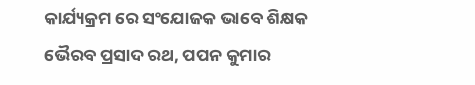କାର୍ଯ୍ୟକ୍ରମ ରେ ସଂଯୋଜକ ଭାବେ ଶିକ୍ଷକ ଭୈରବ ପ୍ରସାଦ ରଥ, ପପନ କୁମାର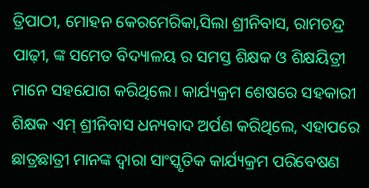ତ୍ରିପାଠୀ, ମୋହନ କେରମେରିକା,ସିଲା ଶ୍ରୀନିବାସ, ରାମଚନ୍ଦ୍ର ପାଢ଼ୀ, ଙ୍କ ସମେତ ବିଦ୍ୟାଳୟ ର ସମସ୍ତ ଶିକ୍ଷକ ଓ ଶିକ୍ଷୟିତ୍ରୀ ମାନେ ସହଯୋଗ କରିଥିଲେ। କାର୍ଯ୍ୟକ୍ରମ ଶେଷରେ ସହକାରୀ ଶିକ୍ଷକ ଏମ୍ ଶ୍ରୀନିବାସ ଧନ୍ୟବାଦ ଅର୍ପଣ କରିଥିଲେ, ଏହାପରେ ଛାତ୍ରଛାତ୍ରୀ ମାନଙ୍କ ଦ୍ଵାରା ସାଂସ୍କୃତିକ କାର୍ଯ୍ୟକ୍ରମ ପରିବେଷଣ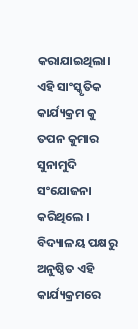କରାଯାଇଥିଲା। ଏହି ସାଂସ୍କୃତିକ କାର୍ଯ୍ୟକ୍ରମ କୁ ତପନ କୁମାର ସୁନାମୁଦି ସଂଯୋଜନା କରିଥିଲେ । ବିଦ୍ୟାଳୟ ପକ୍ଷରୁ ଅନୁଷ୍ଠିତ ଏହି କାର୍ଯ୍ୟକ୍ରମରେ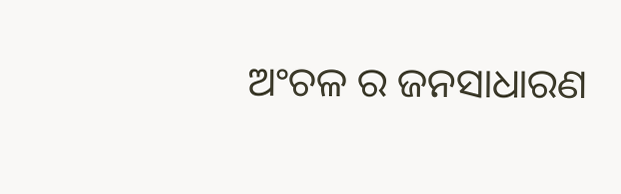ଅଂଚଳ ର ଜନସାଧାରଣ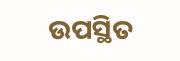ଉପସ୍ଥିତ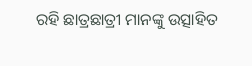ରହି ଛାତ୍ରଛାତ୍ରୀ ମାନଙ୍କୁ ଉତ୍ସାହିତ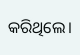କରିଥିଲେ।